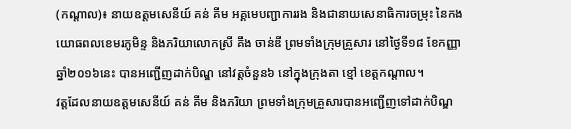(កណ្តាល)៖ នាយឧត្តមសេនីយ៍ គន់ គីម អគ្គមេបញ្ជាការរង និងជានាយសេនាធិការចម្រុះ នៃកងយោធពលខេមរភូមិន្ទ និងភរិយាលោកស្រី គឹង ចាន់ឌី ព្រមទាំងក្រុមគ្រួសារ នៅថ្ងៃទី១៨ ខែកញ្ញា ឆ្នាំ២០១៦នេះ បានអញ្ជើញដាក់បិណ្ឌ នៅវត្តចំនួន៦ នៅក្នុងក្រុងតា ខ្មៅ ខេត្តកណ្តាល។
វត្តដែលនាយឧត្តមសេនីយ៍ គន់ គីម និងភរិយា ព្រមទាំងក្រុមគ្រួសារបានអញ្ជើញទៅដាក់បិណ្ឌ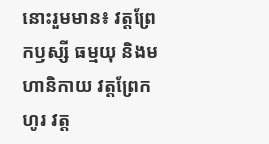នោះរួមមាន៖ វត្តព្រែកឫស្សី ធម្មយុ និងមហានិកាយ វត្តព្រែកហូរ វត្ត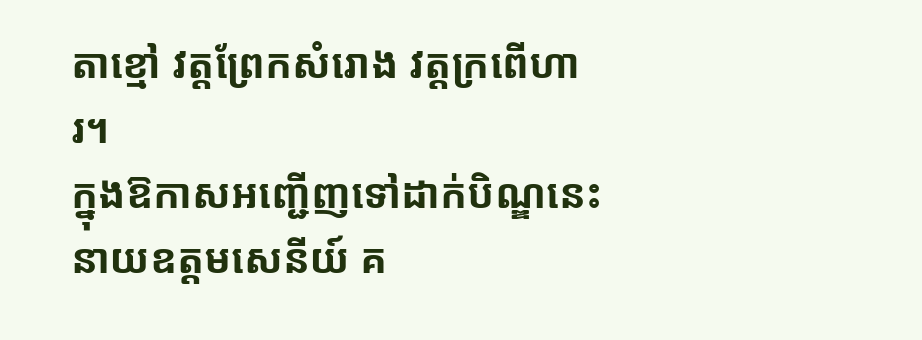តាខ្មៅ វត្តព្រែកសំរោង វត្តក្រពើហារ។
ក្នុងឱកាសអញ្ជើញទៅដាក់បិណ្ឌនេះ នាយឧត្តមសេនីយ៍ គ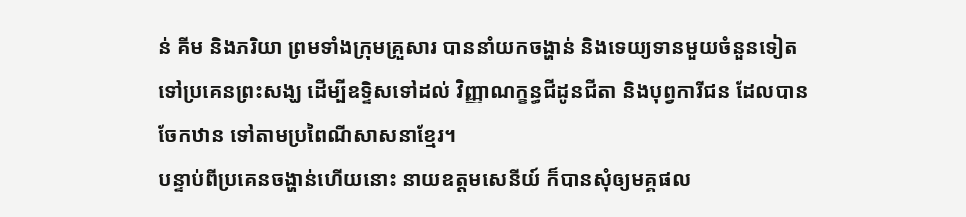ន់ គីម និងភរិយា ព្រមទាំងក្រុមគ្រួសារ បាននាំយកចង្ហាន់ និងទេយ្យទានមួយចំនួនទៀត ទៅប្រគេនព្រះសង្ឃ ដើម្បីឧទ្ទិសទៅដល់ វិញ្ញាណក្ខន្ធជីដូនជីតា និងបុព្វការីជន ដែលបានចែកឋាន ទៅតាមប្រពៃណីសាសនាខ្មែរ។
បន្ទាប់ពីប្រគេនចង្ហាន់ហើយនោះ នាយឧត្តមសេនីយ៍ ក៏បានសុំឲ្យមគ្គផល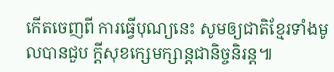កើតចេញពី ការធ្វើបុណ្យនេះ សូមឲ្យជាតិខ្មែរទាំងមូលបានជួប ក្តីសុខក្សេមក្សាន្តជានិច្ចនិរន្ត៕